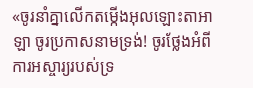«ចូរនាំគ្នាលើកតម្កើងអុលឡោះតាអាឡា ចូរប្រកាសនាមទ្រង់! ចូរថ្លែងអំពីការអស្ចារ្យរបស់ទ្រ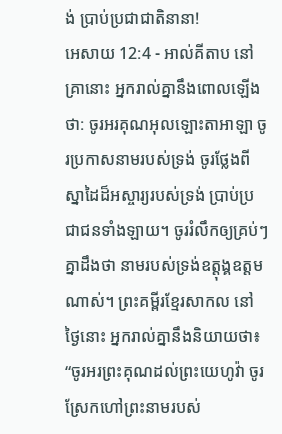ង់ ប្រាប់ប្រជាជាតិនានា!
អេសាយ 12:4 - អាល់គីតាប នៅគ្រានោះ អ្នករាល់គ្នានឹងពោលឡើងថា: ចូរអរគុណអុលឡោះតាអាឡា ចូរប្រកាសនាមរបស់ទ្រង់ ចូរថ្លែងពីស្នាដៃដ៏អស្ចារ្យរបស់ទ្រង់ ប្រាប់ប្រជាជនទាំងឡាយ។ ចូររំលឹកឲ្យគ្រប់ៗគ្នាដឹងថា នាមរបស់ទ្រង់ឧត្ដុង្គឧត្ដមណាស់។ ព្រះគម្ពីរខ្មែរសាកល នៅថ្ងៃនោះ អ្នករាល់គ្នានឹងនិយាយថា៖ “ចូរអរព្រះគុណដល់ព្រះយេហូវ៉ា ចូរស្រែកហៅព្រះនាមរបស់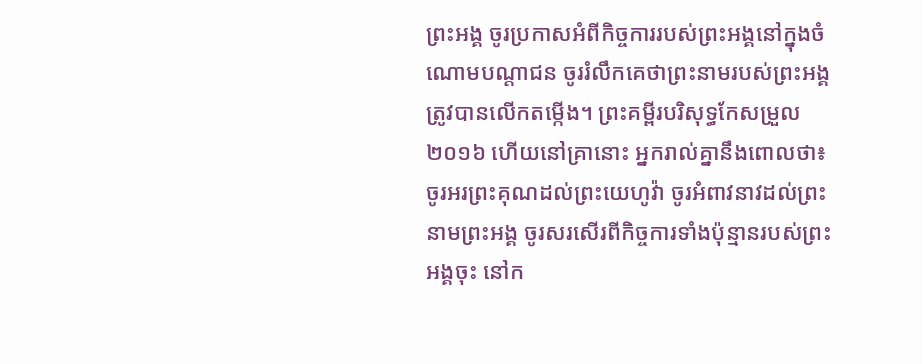ព្រះអង្គ ចូរប្រកាសអំពីកិច្ចការរបស់ព្រះអង្គនៅក្នុងចំណោមបណ្ដាជន ចូររំលឹកគេថាព្រះនាមរបស់ព្រះអង្គត្រូវបានលើកតម្កើង។ ព្រះគម្ពីរបរិសុទ្ធកែសម្រួល ២០១៦ ហើយនៅគ្រានោះ អ្នករាល់គ្នានឹងពោលថា៖ ចូរអរព្រះគុណដល់ព្រះយេហូវ៉ា ចូរអំពាវនាវដល់ព្រះនាមព្រះអង្គ ចូរសរសើរពីកិច្ចការទាំងប៉ុន្មានរបស់ព្រះអង្គចុះ នៅក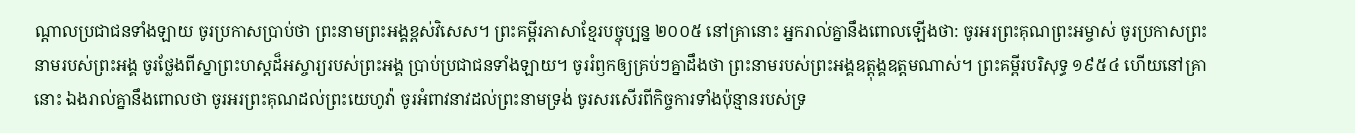ណ្ដាលប្រជាជនទាំងឡាយ ចូរប្រកាសប្រាប់ថា ព្រះនាមព្រះអង្គខ្ពស់វិសេស។ ព្រះគម្ពីរភាសាខ្មែរបច្ចុប្បន្ន ២០០៥ នៅគ្រានោះ អ្នករាល់គ្នានឹងពោលឡើងថា: ចូរអរព្រះគុណព្រះអម្ចាស់ ចូរប្រកាសព្រះនាមរបស់ព្រះអង្គ ចូរថ្លែងពីស្នាព្រះហស្ដដ៏អស្ចារ្យរបស់ព្រះអង្គ ប្រាប់ប្រជាជនទាំងឡាយ។ ចូររំឭកឲ្យគ្រប់ៗគ្នាដឹងថា ព្រះនាមរបស់ព្រះអង្គឧត្ដុង្គឧត្ដមណាស់។ ព្រះគម្ពីរបរិសុទ្ធ ១៩៥៤ ហើយនៅគ្រានោះ ឯងរាល់គ្នានឹងពោលថា ចូរអរព្រះគុណដល់ព្រះយេហូវ៉ា ចូរអំពាវនាវដល់ព្រះនាមទ្រង់ ចូរសរសើរពីកិច្ចការទាំងប៉ុន្មានរបស់ទ្រ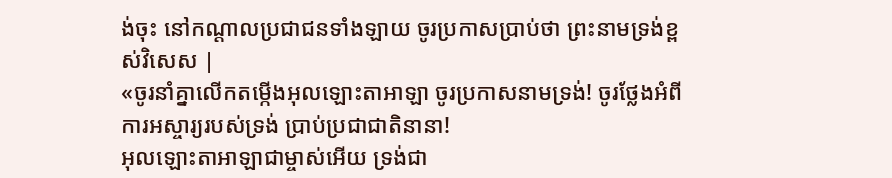ង់ចុះ នៅកណ្តាលប្រជាជនទាំងឡាយ ចូរប្រកាសប្រាប់ថា ព្រះនាមទ្រង់ខ្ពស់វិសេស |
«ចូរនាំគ្នាលើកតម្កើងអុលឡោះតាអាឡា ចូរប្រកាសនាមទ្រង់! ចូរថ្លែងអំពីការអស្ចារ្យរបស់ទ្រង់ ប្រាប់ប្រជាជាតិនានា!
អុលឡោះតាអាឡាជាម្ចាស់អើយ ទ្រង់ជា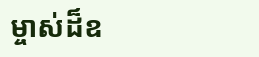ម្ចាស់ដ៏ឧ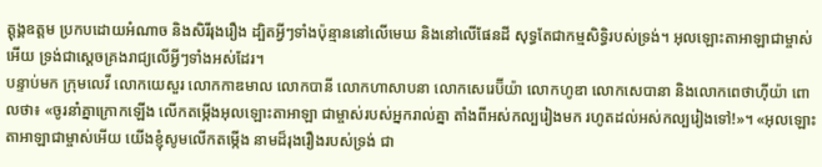ត្តុង្គឧត្តម ប្រកបដោយអំណាច និងសិរីរុងរឿង ដ្បិតអ្វីៗទាំងប៉ុន្មាននៅលើមេឃ និងនៅលើផែនដី សុទ្ធតែជាកម្មសិទ្ធិរបស់ទ្រង់។ អុលឡោះតាអាឡាជាម្ចាស់អើយ ទ្រង់ជាស្តេចគ្រងរាជ្យលើអ្វីៗទាំងអស់ដែរ។
បន្ទាប់មក ក្រុមលេវី លោកយេសួរ លោកកាឌមាល លោកបានី លោកហាសាបនា លោកសេរេប៊ីយ៉ា លោកហូឌា លោកសេបានា និងលោកពេថាហ៊ីយ៉ា ពោលថា៖ «ចូរនាំគ្នាក្រោកឡើង លើកតម្កើងអុលឡោះតាអាឡា ជាម្ចាស់របស់អ្នករាល់គ្នា តាំងពីអស់កល្បរៀងមក រហូតដល់អស់កល្បរៀងទៅ!»។ «អុលឡោះតាអាឡាជាម្ចាស់អើយ យើងខ្ញុំសូមលើកតម្កើង នាមដ៏រុងរឿងរបស់ទ្រង់ ជា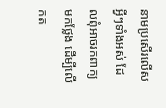នាមប្រសើរលើសអ្វីៗទាំងអស់ ដែលពុំអាចរកពាក្យមកថ្លែង ដើម្បីលើកត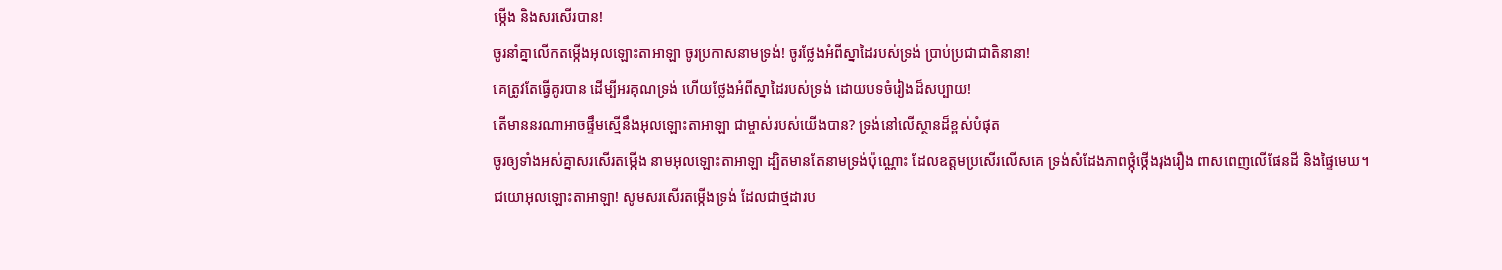ម្កើង និងសរសើរបាន!
ចូរនាំគ្នាលើកតម្កើងអុលឡោះតាអាឡា ចូរប្រកាសនាមទ្រង់! ចូរថ្លែងអំពីស្នាដៃរបស់ទ្រង់ ប្រាប់ប្រជាជាតិនានា!
គេត្រូវតែធ្វើគូរបាន ដើម្បីអរគុណទ្រង់ ហើយថ្លែងអំពីស្នាដៃរបស់ទ្រង់ ដោយបទចំរៀងដ៏សប្បាយ!
តើមាននរណាអាចផ្ទឹមស្មើនឹងអុលឡោះតាអាឡា ជាម្ចាស់របស់យើងបាន? ទ្រង់នៅលើស្ថានដ៏ខ្ពស់បំផុត
ចូរឲ្យទាំងអស់គ្នាសរសើរតម្កើង នាមអុលឡោះតាអាឡា ដ្បិតមានតែនាមទ្រង់ប៉ុណ្ណោះ ដែលឧត្ដមប្រសើរលើសគេ ទ្រង់សំដែងភាពថ្កុំថ្កើងរុងរឿង ពាសពេញលើផែនដី និងផ្ទៃមេឃ។
ជយោអុលឡោះតាអាឡា! សូមសរសើរតម្កើងទ្រង់ ដែលជាថ្មដារប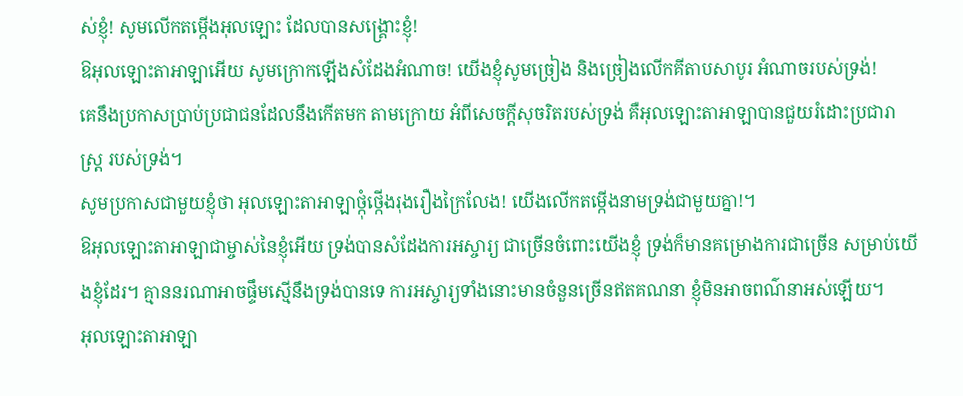ស់ខ្ញុំ! សូមលើកតម្កើងអុលឡោះ ដែលបានសង្គ្រោះខ្ញុំ!
ឱអុលឡោះតាអាឡាអើយ សូមក្រោកឡើងសំដែងអំណាច! យើងខ្ញុំសូមច្រៀង និងច្រៀងលើកគីតាបសាបូរ អំណាចរបស់ទ្រង់!
គេនឹងប្រកាសប្រាប់ប្រជាជនដែលនឹងកើតមក តាមក្រោយ អំពីសេចក្ដីសុចរិតរបស់ទ្រង់ គឺអុលឡោះតាអាឡាបានជួយរំដោះប្រជារាស្ត្រ របស់ទ្រង់។
សូមប្រកាសជាមួយខ្ញុំថា អុលឡោះតាអាឡាថ្កុំថ្កើងរុងរឿងក្រៃលែង! យើងលើកតម្កើងនាមទ្រង់ជាមួយគ្នា!។
ឱអុលឡោះតាអាឡាជាម្ចាស់នៃខ្ញុំអើយ ទ្រង់បានសំដែងការអស្ចារ្យ ជាច្រើនចំពោះយើងខ្ញុំ ទ្រង់ក៏មានគម្រោងការជាច្រើន សម្រាប់យើងខ្ញុំដែរ។ គ្មាននរណាអាចផ្ទឹមស្មើនឹងទ្រង់បានទេ ការអស្ចារ្យទាំងនោះមានចំនួនច្រើនឥតគណនា ខ្ញុំមិនអាចពណ៌នាអស់ឡើយ។
អុលឡោះតាអាឡា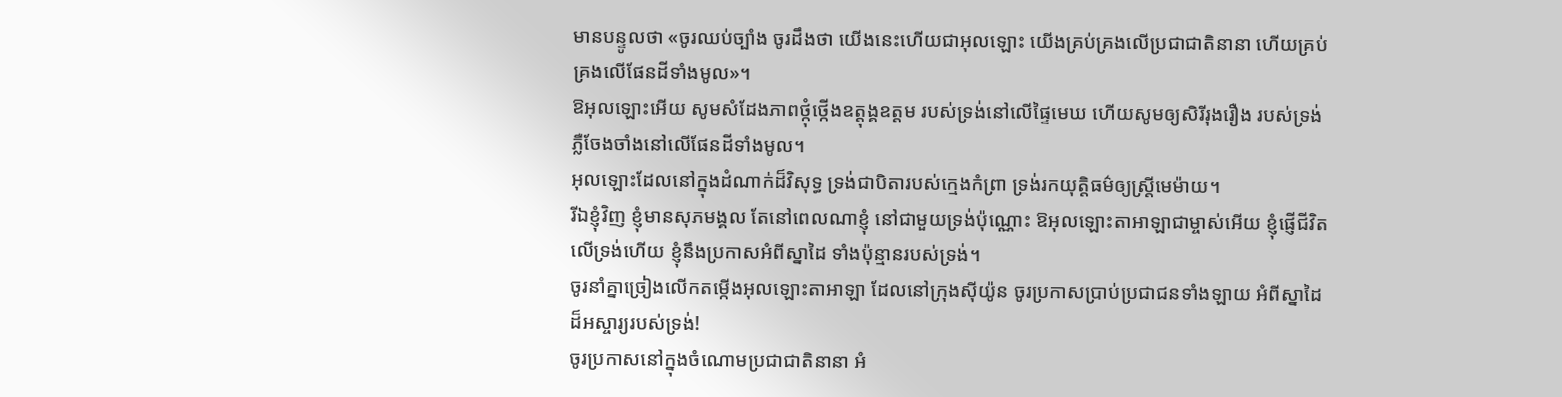មានបន្ទូលថា «ចូរឈប់ច្បាំង ចូរដឹងថា យើងនេះហើយជាអុលឡោះ យើងគ្រប់គ្រងលើប្រជាជាតិនានា ហើយគ្រប់គ្រងលើផែនដីទាំងមូល»។
ឱអុលឡោះអើយ សូមសំដែងភាពថ្កុំថ្កើងឧត្តុង្គឧត្ដម របស់ទ្រង់នៅលើផ្ទៃមេឃ ហើយសូមឲ្យសិរីរុងរឿង របស់ទ្រង់ភ្លឺចែងចាំងនៅលើផែនដីទាំងមូល។
អុលឡោះដែលនៅក្នុងដំណាក់ដ៏វិសុទ្ធ ទ្រង់ជាបិតារបស់ក្មេងកំព្រា ទ្រង់រកយុត្តិធម៌ឲ្យស្ត្រីមេម៉ាយ។
រីឯខ្ញុំវិញ ខ្ញុំមានសុភមង្គល តែនៅពេលណាខ្ញុំ នៅជាមួយទ្រង់ប៉ុណ្ណោះ ឱអុលឡោះតាអាឡាជាម្ចាស់អើយ ខ្ញុំផ្ញើជីវិតលើទ្រង់ហើយ ខ្ញុំនឹងប្រកាសអំពីស្នាដៃ ទាំងប៉ុន្មានរបស់ទ្រង់។
ចូរនាំគ្នាច្រៀងលើកតម្កើងអុលឡោះតាអាឡា ដែលនៅក្រុងស៊ីយ៉ូន ចូរប្រកាសប្រាប់ប្រជាជនទាំងឡាយ អំពីស្នាដៃដ៏អស្ចារ្យរបស់ទ្រង់!
ចូរប្រកាសនៅក្នុងចំណោមប្រជាជាតិនានា អំ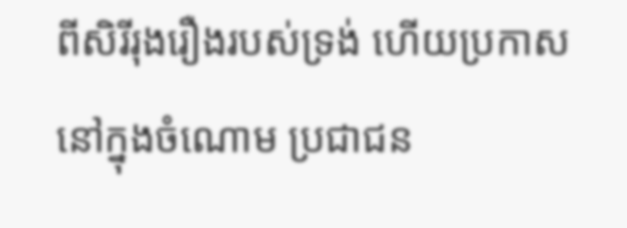ពីសិរីរុងរឿងរបស់ទ្រង់ ហើយប្រកាសនៅក្នុងចំណោម ប្រជាជន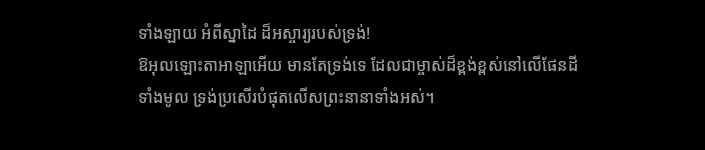ទាំងឡាយ អំពីស្នាដៃ ដ៏អស្ចារ្យរបស់ទ្រង់!
ឱអុលឡោះតាអាឡាអើយ មានតែទ្រង់ទេ ដែលជាម្ចាស់ដ៏ខ្ពង់ខ្ពស់នៅលើផែនដីទាំងមូល ទ្រង់ប្រសើរបំផុតលើសព្រះនានាទាំងអស់។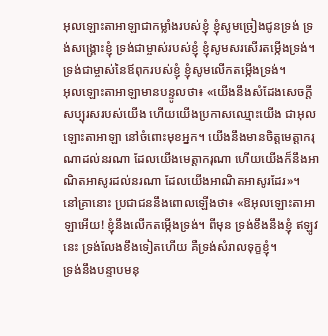អុលឡោះតាអាឡាជាកម្លាំងរបស់ខ្ញុំ ខ្ញុំសូមច្រៀងជូនទ្រង់ ទ្រង់សង្គ្រោះខ្ញុំ ទ្រង់ជាម្ចាស់របស់ខ្ញុំ ខ្ញុំសូមសរសើរតម្កើងទ្រង់។ ទ្រង់ជាម្ចាស់នៃឪពុករបស់ខ្ញុំ ខ្ញុំសូមលើកតម្កើងទ្រង់។
អុលឡោះតាអាឡាមានបន្ទូលថា៖ «យើងនឹងសំដែងសេចក្តីសប្បុរសរបស់យើង ហើយយើងប្រកាសឈ្មោះយើង ជាអុលឡោះតាអាឡា នៅចំពោះមុខអ្នក។ យើងនឹងមានចិត្តមេត្តាករុណាដល់នរណា ដែលយើងមេត្តាករុណា ហើយយើងក៏នឹងអាណិតអាសូរដល់នរណា ដែលយើងអាណិតអាសូរដែរ»។
នៅគ្រានោះ ប្រជាជននឹងពោលឡើងថា៖ «ឱអុលឡោះតាអាឡាអើយ! ខ្ញុំនឹងលើកតម្កើងទ្រង់។ ពីមុន ទ្រង់ខឹងនឹងខ្ញុំ ឥឡូវនេះ ទ្រង់លែងខឹងទៀតហើយ គឺទ្រង់សំរាលទុក្ខខ្ញុំ។
ទ្រង់នឹងបន្ទាបមនុ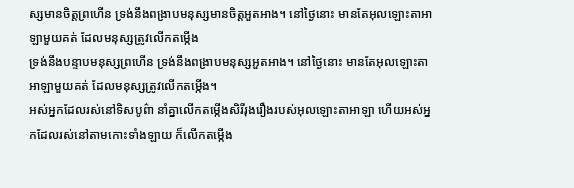ស្សមានចិត្តព្រហើន ទ្រង់នឹងពង្រាបមនុស្សមានចិត្តអួតអាង។ នៅថ្ងៃនោះ មានតែអុលឡោះតាអាឡាមួយគត់ ដែលមនុស្សត្រូវលើកតម្កើង
ទ្រង់នឹងបន្ទាបមនុស្សព្រហើន ទ្រង់នឹងពង្រាបមនុស្សអួតអាង។ នៅថ្ងៃនោះ មានតែអុលឡោះតាអាឡាមួយគត់ ដែលមនុស្សត្រូវលើកតម្កើង។
អស់អ្នកដែលរស់នៅទិសបូព៌ា នាំគ្នាលើកតម្កើងសិរីរុងរឿងរបស់អុលឡោះតាអាឡា ហើយអស់អ្នកដែលរស់នៅតាមកោះទាំងឡាយ ក៏លើកតម្កើង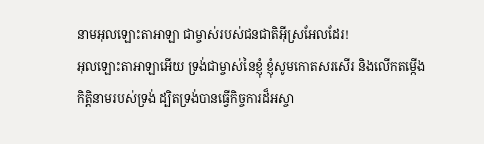នាមអុលឡោះតាអាឡា ជាម្ចាស់របស់ជនជាតិអ៊ីស្រអែលដែរ!
អុលឡោះតាអាឡាអើយ ទ្រង់ជាម្ចាស់នៃខ្ញុំ ខ្ញុំសូមកោតសរសើរ និងលើកតម្កើង កិត្តិនាមរបស់ទ្រង់ ដ្បិតទ្រង់បានធ្វើកិច្ចការដ៏អស្ចា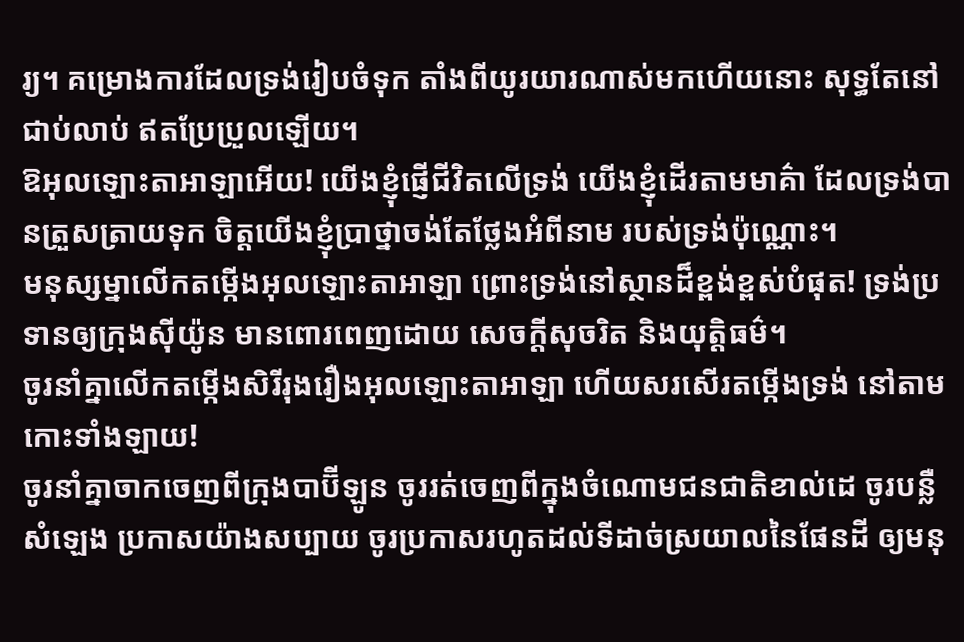រ្យ។ គម្រោងការដែលទ្រង់រៀបចំទុក តាំងពីយូរយារណាស់មកហើយនោះ សុទ្ធតែនៅជាប់លាប់ ឥតប្រែប្រួលឡើយ។
ឱអុលឡោះតាអាឡាអើយ! យើងខ្ញុំផ្ញើជីវិតលើទ្រង់ យើងខ្ញុំដើរតាមមាគ៌ា ដែលទ្រង់បានត្រួសត្រាយទុក ចិត្តយើងខ្ញុំប្រាថ្នាចង់តែថ្លែងអំពីនាម របស់ទ្រង់ប៉ុណ្ណោះ។
មនុស្សម្នាលើកតម្កើងអុលឡោះតាអាឡា ព្រោះទ្រង់នៅស្ថានដ៏ខ្ពង់ខ្ពស់បំផុត! ទ្រង់ប្រទានឲ្យក្រុងស៊ីយ៉ូន មានពោរពេញដោយ សេចក្ដីសុចរិត និងយុត្តិធម៌។
ចូរនាំគ្នាលើកតម្កើងសិរីរុងរឿងអុលឡោះតាអាឡា ហើយសរសើរតម្កើងទ្រង់ នៅតាមកោះទាំងឡាយ!
ចូរនាំគ្នាចាកចេញពីក្រុងបាប៊ីឡូន ចូររត់ចេញពីក្នុងចំណោមជនជាតិខាល់ដេ ចូរបន្លឺសំឡេង ប្រកាសយ៉ាងសប្បាយ ចូរប្រកាសរហូតដល់ទីដាច់ស្រយាលនៃផែនដី ឲ្យមនុ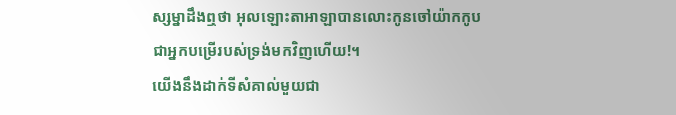ស្សម្នាដឹងឮថា អុលឡោះតាអាឡាបានលោះកូនចៅយ៉ាកកូប ជាអ្នកបម្រើរបស់ទ្រង់មកវិញហើយ!។
យើងនឹងដាក់ទីសំគាល់មួយជា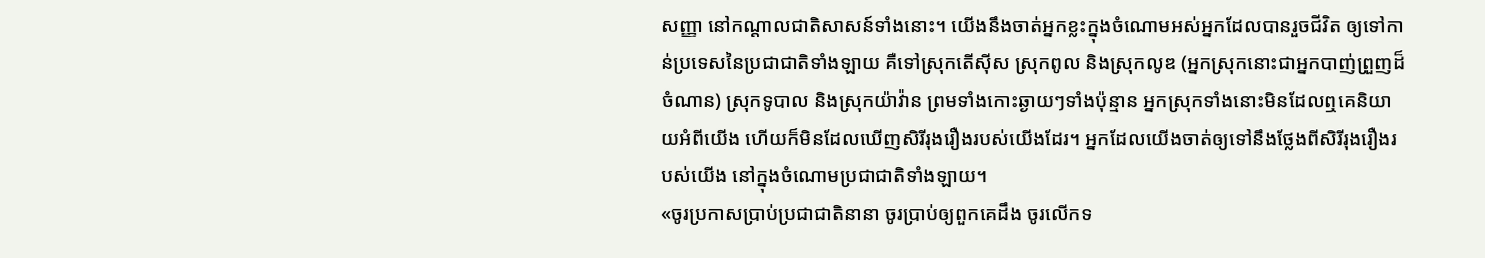សញ្ញា នៅកណ្ដាលជាតិសាសន៍ទាំងនោះ។ យើងនឹងចាត់អ្នកខ្លះក្នុងចំណោមអស់អ្នកដែលបានរួចជីវិត ឲ្យទៅកាន់ប្រទេសនៃប្រជាជាតិទាំងឡាយ គឺទៅស្រុកតើស៊ីស ស្រុកពូល និងស្រុកលូឌ (អ្នកស្រុកនោះជាអ្នកបាញ់ព្រួញដ៏ចំណាន) ស្រុកទូបាល និងស្រុកយ៉ាវ៉ាន ព្រមទាំងកោះឆ្ងាយៗទាំងប៉ុន្មាន អ្នកស្រុកទាំងនោះមិនដែលឮគេនិយាយអំពីយើង ហើយក៏មិនដែលឃើញសិរីរុងរឿងរបស់យើងដែរ។ អ្នកដែលយើងចាត់ឲ្យទៅនឹងថ្លែងពីសិរីរុងរឿងរបស់យើង នៅក្នុងចំណោមប្រជាជាតិទាំងឡាយ។
«ចូរប្រកាសប្រាប់ប្រជាជាតិនានា ចូរប្រាប់ឲ្យពួកគេដឹង ចូរលើកទ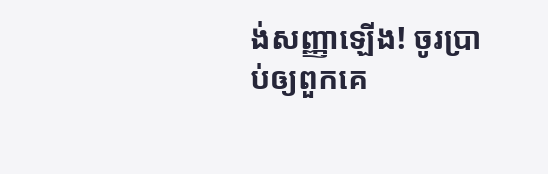ង់សញ្ញាឡើង! ចូរប្រាប់ឲ្យពួកគេ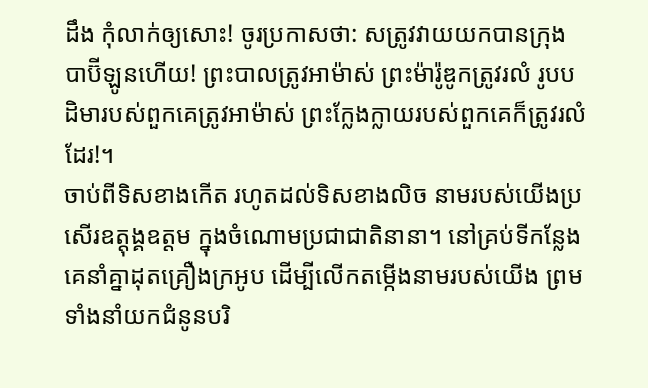ដឹង កុំលាក់ឲ្យសោះ! ចូរប្រកាសថា: សត្រូវវាយយកបានក្រុងបាប៊ីឡូនហើយ! ព្រះបាលត្រូវអាម៉ាស់ ព្រះម៉ារ៉ូឌូកត្រូវរលំ រូបបដិមារបស់ពួកគេត្រូវអាម៉ាស់ ព្រះក្លែងក្លាយរបស់ពួកគេក៏ត្រូវរលំដែរ!។
ចាប់ពីទិសខាងកើត រហូតដល់ទិសខាងលិច នាមរបស់យើងប្រសើរឧត្ដុង្គឧត្ដម ក្នុងចំណោមប្រជាជាតិនានា។ នៅគ្រប់ទីកន្លែង គេនាំគ្នាដុតគ្រឿងក្រអូប ដើម្បីលើកតម្កើងនាមរបស់យើង ព្រមទាំងនាំយកជំនូនបរិ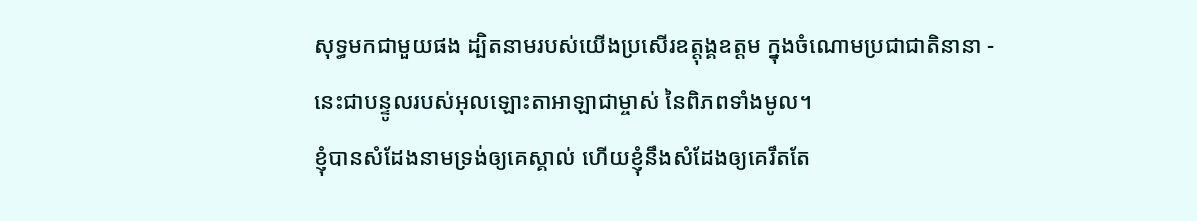សុទ្ធមកជាមួយផង ដ្បិតនាមរបស់យើងប្រសើរឧត្ដុង្គឧត្ដម ក្នុងចំណោមប្រជាជាតិនានា - នេះជាបន្ទូលរបស់អុលឡោះតាអាឡាជាម្ចាស់ នៃពិភពទាំងមូល។
ខ្ញុំបានសំដែងនាមទ្រង់ឲ្យគេស្គាល់ ហើយខ្ញុំនឹងសំដែងឲ្យគេរឹតតែ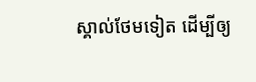ស្គាល់ថែមទៀត ដើម្បីឲ្យ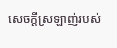សេចក្ដីស្រឡាញ់របស់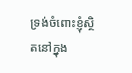ទ្រង់ចំពោះខ្ញុំស្ថិតនៅក្នុង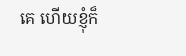គេ ហើយខ្ញុំក៏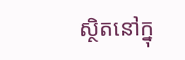ស្ថិតនៅក្នុ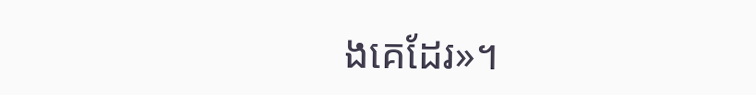ងគេដែរ»។